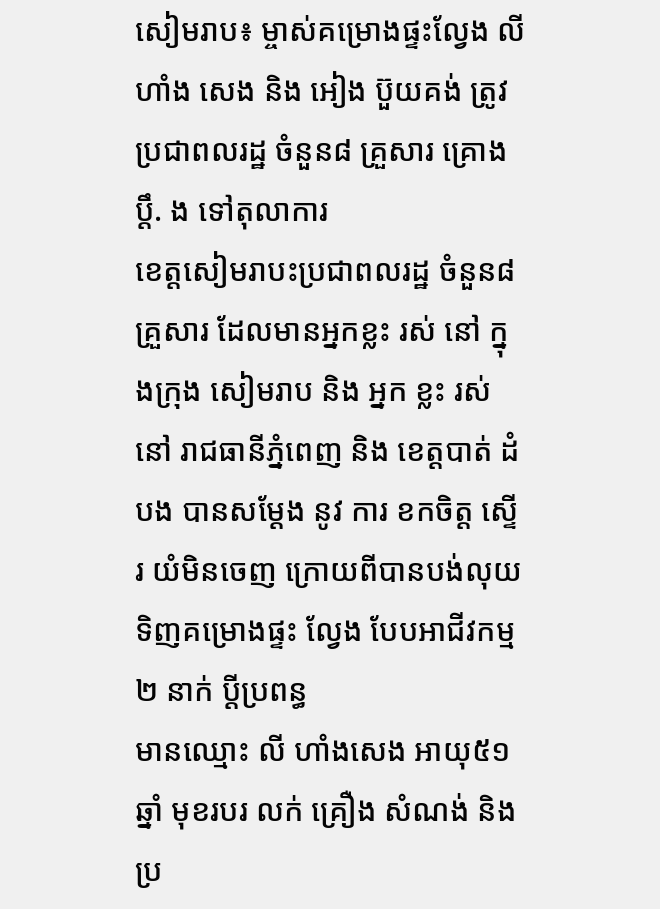សៀមរាប៖ ម្ចាស់គម្រោងផ្ទះល្វែង លី ហាំង សេង និង អៀង ប៊ួយគង់ ត្រូវប្រជាពលរដ្ឋ ចំនួន៨ គ្រួសារ គ្រោង ប្តឹ. ង ទៅតុលាការ
ខេត្តសៀមរាបះប្រជាពលរដ្ឋ ចំនួន៨ គ្រួសារ ដែលមានអ្នកខ្លះ រស់ នៅ ក្នុងក្រុង សៀមរាប និង អ្នក ខ្លះ រស់ នៅ រាជធានីភ្នំពេញ និង ខេត្តបាត់ ដំបង បានសម្តែង នូវ ការ ខកចិត្ត ស្ទើរ យំមិនចេញ ក្រោយពីបានបង់លុយ ទិញគម្រោងផ្ទះ ល្វែង បែបអាជីវកម្ម ២ នាក់ ប្តីប្រពន្ធ
មានឈ្មោះ លី ហាំងសេង អាយុ៥១ឆ្នាំ មុខរបរ លក់ គ្រឿង សំណង់ និង ប្រ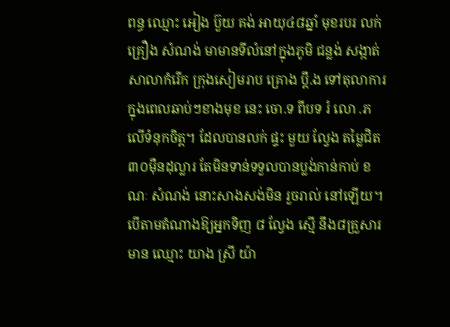ពន្ធ ឈ្មោះ អៀង ប៊ួយ គង់ អាយុ៤៨ឆ្នាំ មុខរបរ លក់គ្រឿង សំណង់ មាមានទីលំនៅក្នុងភូមិ ជន្លង់ សង្កាត់សាលាកំរើក ក្រុងសៀមរាប គ្រោង ប្តឹ.ង ទៅតុលាការ ក្នុងពេលឆាប់ៗខាងមុខ នេះ ចោ.ទ ពីបទ រំ លោ .ភ លើទំនុកចិត្ត។ ដែលបានលក់ ផ្ទះ មួយ ល្វែង តម្លៃជិត ៣០ម៉ឺនដុល្លារ តែមិនទាន់ទទួលបានប្លង់កាន់កាប់ ខណៈ សំណង់ នោះសាងសង់មិន រួចរាល់ នៅឡើយ។
បើតាមតំណាងឱ្យអ្នកទិញ ៨ ល្វែង ស្មើ នឹង៨គ្រួសារ មាន ឈ្មោះ យាង ស្រី យ៉ា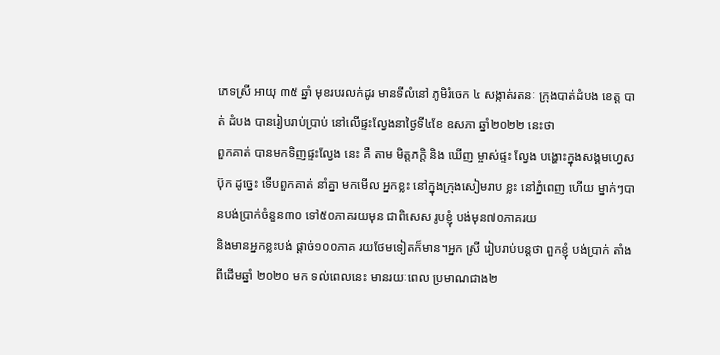ភេទស្រី អាយុ ៣៥ ឆ្នាំ មុខរបរលក់ដូរ មានទីលំនៅ ភូមិរំចេក ៤ សង្កាត់រតនៈ ក្រុងបាត់ដំបង ខេត្ត បាត់ ដំបង បានរៀបរាប់ប្រាប់ នៅលើផ្ទះល្វែងនាថ្ងៃទី៤ខែ ឧសភា ឆ្នាំ២០២២ នេះថា
ពួកគាត់ បានមកទិញផ្ទះល្វែង នេះ គឺ តាម មិត្តភក្តិ និង ឃើញ ម្ចាស់ផ្ទះ ល្វែង បង្ហោះក្នុងសង្គមហ្វេសប៊ុក ដូច្នេះ ទើបពួកគាត់ នាំគ្នា មកមើល អ្នកខ្លះ នៅក្នុងក្រុងសៀមរាប ខ្លះ នៅភ្នំពេញ ហើយ ម្នាក់ៗបានបង់ប្រាក់ចំនួន៣០ ទៅ៥០ភាគរយមុន ជាពិសេស រូបខ្ញុំ បង់មុន៧០ភាគរយ
និងមានអ្នកខ្លះបង់ ផ្តាច់១០០ភាគ រយថែមទៀតក៏មាន។អ្នក ស្រី រៀបរាប់បន្តថា ពួកខ្ញុំ បង់ប្រាក់ តាំងពីដើមឆ្នាំ ២០២០ មក ទល់ពេលនេះ មានរយៈពេល ប្រមាណជាង២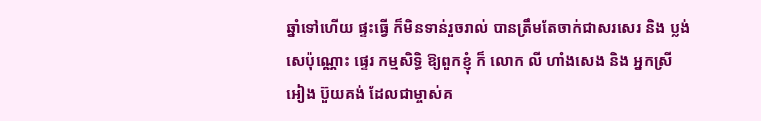ឆ្នាំទៅហើយ ផ្ទះធ្វើ ក៏មិនទាន់រួចរាល់ បានត្រឹមតែចាក់ជាសរសេរ និង ប្លង់សេប៉ុណ្ណោះ ផ្ទេរ កម្មសិទ្ធិ ឱ្យពួកខ្ញុំ ក៏ លោក លី ហាំងសេង និង អ្នកស្រី អៀង ប៊ួយគង់ ដែលជាម្ចាស់គ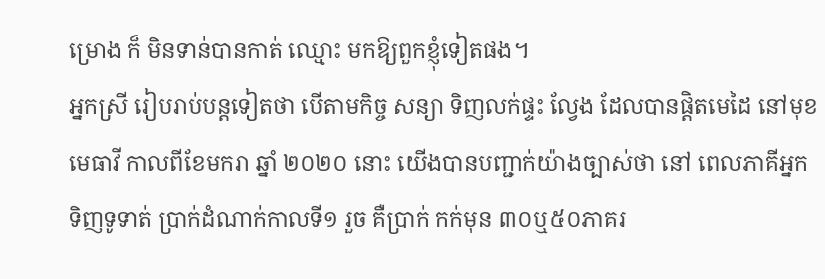ម្រោង ក៏ មិនទាន់បានកាត់ ឈ្មោះ មកឱ្យពួកខ្ញុំទៀតផង។
អ្នកស្រី រៀបរាប់បន្តទៀតថា បើតាមកិច្ច សន្យា ទិញលក់ផ្ទះ ល្វែង ដែលបានផ្តិតមេដៃ នៅមុខមេធាវី កាលពីខែមករា ឆ្នាំ ២០២០ នោះ យើងបានបញ្ជាក់យ៉ាងច្បាស់ថា នៅ ពេលភាគីអ្នកទិញទូទាត់ ប្រាក់ដំណាក់កាលទី១ រួច គឺប្រាក់ កក់មុន ៣០ឬ៥០ភាគរ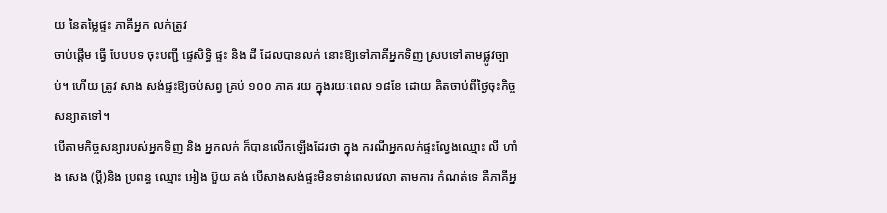យ នៃតម្លៃផ្ទះ ភាគីអ្នក លក់ត្រូវ
ចាប់ផ្តើម ធ្វើ បែបបទ ចុះបញ្ជី ផ្ទេសិទ្ធិ ផ្ទះ និង ដី ដែលបានលក់ នោះឱ្យទៅភាគីអ្នកទិញ ស្របទៅតាមផ្លូវច្បាប់។ ហើយ ត្រូវ សាង សង់ផ្ទះឱ្យចប់សព្វ គ្រប់ ១០០ ភាគ រយ ក្នុងរយៈពេល ១៨ខែ ដោយ គិតចាប់ពីថ្ងៃចុះកិច្ចសន្យាតទៅ។
បើតាមកិច្ចសន្យារបស់អ្នកទិញ និង អ្នកលក់ ក៏បានលើកឡើងដែរថា ក្នុង ករណីអ្នកលក់ផ្ទះល្វែងឈ្មោះ លី ហាំង សេង (ប្តី)និង ប្រពន្ធ ឈ្មោះ អៀង ប៊ួយ គង់ បើសាងសង់ផ្ទះមិនទាន់ពេលវេលា តាមការ កំណត់ទេ គឺភាគីអ្ន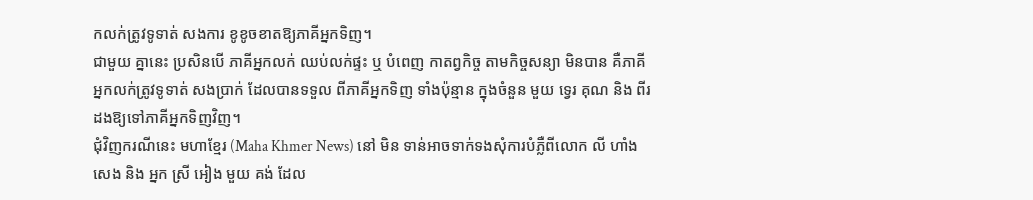កលក់ត្រូវទូទាត់ សងការ ខូខូចខាតឱ្យភាគីអ្នកទិញ។
ជាមួយ គ្នានេះ ប្រសិនបើ ភាគីអ្នកលក់ ឈប់លក់ផ្ទះ ឬ បំពេញ កាតព្វកិច្ច តាមកិច្ចសន្យា មិនបាន គឺភាគីអ្នកលក់ត្រូវទូទាត់ សងប្រាក់ ដែលបានទទួល ពីភាគីអ្នកទិញ ទាំងប៉ុន្មាន ក្នុងចំនួន មួយ ទ្វេរ គុណ និង ពីរ ដងឱ្យទៅភាគីអ្នកទិញវិញ។
ជុំវិញករណីនេះ មហាខ្មែរ (Maha Khmer News) នៅ មិន ទាន់អាចទាក់ទងសុំការបំភ្លឺពីលោក លី ហាំងសេង និង អ្នក ស្រី អៀង មួយ គង់ ដែល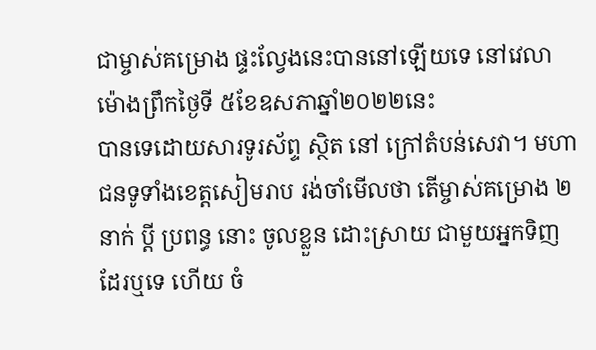ជាម្ចាស់គម្រោង ផ្ទះល្វែងនេះបាននៅឡើយទេ នៅវេលាម៉ោងព្រឹកថ្ងៃទី ៥ខែឧសភាឆ្នាំ២០២២នេះ
បានទេដោយសារទូរស័ព្ទ ស្ថិត នៅ ក្រៅតំបន់សេវា។ មហាជនទូទាំងខេត្តសៀមរាប រង់ចាំមើលថា តើម្ចាស់គម្រោង ២ នាក់ ប្តី ប្រពន្ធ នោះ ចូលខ្លួន ដោះស្រាយ ជាមួយអ្នកទិញ ដែរឬទេ ហើយ ចំ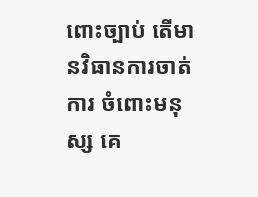ពោះច្បាប់ តើមានវិធានការចាត់ការ ចំពោះមនុស្ស គេ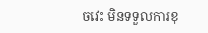ចវេះ មិនទទួលការខុ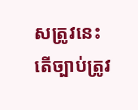សត្រូវនេះ តើច្បាប់ត្រូវ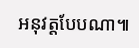អនុវត្តបែបណា៕